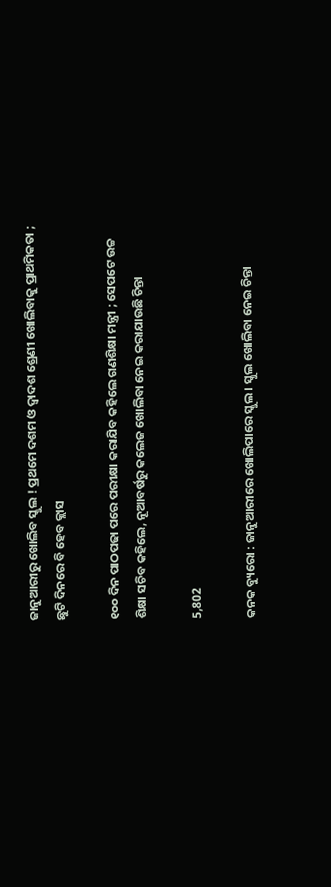ଜାନୁଆରୀରୁ ଖୋଲିବ ସ୍କୁଲ ! ପ୍ରଥମେ ଦଶମ ଓ ଦ୍ୱାଦଶ ଶ୍ରେଣୀ ଖୋଲିବାକୁ ପ୍ରାଥମିକତା ; ଛୁଟି ଦିନରେ ବି ହେବ କ୍ଲାସ

୧୦୦ ଦିନ ପାଠପଢା ପରେ ପରୀକ୍ଷା କରାଯିବ କହିଲେ ଗଣଶିକ୍ଷା ମନ୍ତ୍ରୀ ; ସେପଟେ ଉଚ୍ଚ ଶିକ୍ଷା ସଚିବ କହିଲେ, ନୂଆବର୍ଷରୁ କଲେଜ ଖୋଲିବା ନେଇ କରାଯାଉଛି ଚିନ୍ତା

5,802

କନକ ବ୍ୟୁରୋ : ଜାନୁଆରୀରେ ଖୋଲିପାରେ ସ୍କୁଲ । ସ୍କୁଲ ଖୋଲିବା ନେଇ ଚିନ୍ତା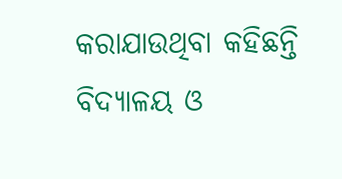କରାଯାଉଥିବା କହିଛନ୍ତି ବିଦ୍ୟାଳୟ ଓ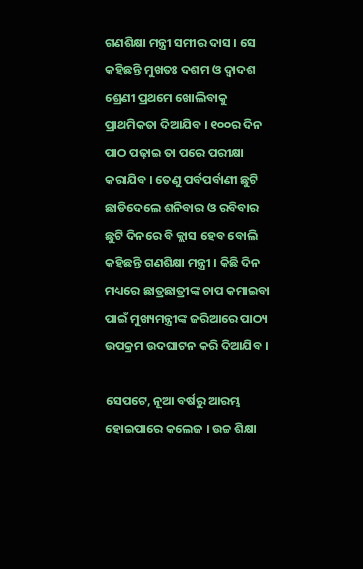ଗଣଶିକ୍ଷା ମନ୍ତ୍ରୀ ସମୀର ଦାସ । ସେ କହିଛନ୍ତି ମୁଖତଃ ଦଶମ ଓ ଦ୍ୱାଦଶ ଶ୍ରେଣୀ ପ୍ରଥମେ ଖୋଲିବାକୁ ପ୍ରାଥମିକତା ଦିଆଯିବ । ୧୦୦ର ଦିନ ପାଠ ପଢ଼ାଇ ତା ପରେ ପରୀକ୍ଷା କରାଯିବ । ତେଣୁ ପର୍ବପର୍ବାଣୀ ଛୁଟି ଛାଡିଦେଲେ ଶନିବାର ଓ ରବିବାର ଛୁଟି ଦିନରେ ବି କ୍ଲାସ ହେବ ବୋଲି କହିଛନ୍ତି ଗଣଶିକ୍ଷା ମନ୍ତ୍ରୀ । କିଛି ଦିନ ମଧ୍ୟରେ ଛାତ୍ରଛାତ୍ରୀଙ୍କ ଚାପ କମାଇବା ପାଇଁ ମୁଖ୍ୟମନ୍ତ୍ରୀଙ୍କ ଜରିଆରେ ପାଠ୍ୟ ଉପକ୍ରମ ଉଦଘାଟନ କରି ଦିଆଯିବ ।

ସେପଟେ, ନୂଆ ବର୍ଷରୁ ଆରମ୍ଭ ହୋଇପାରେ କଲେଜ । ଉଚ୍ଚ ଶିକ୍ଷା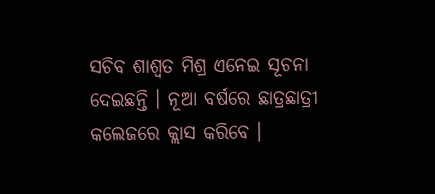ସଚିବ ଶାଶ୍ୱତ ମିଶ୍ର ଏନେଇ ସୂଚନା ଦେଇଛନ୍ତି । ନୂଆ ବର୍ଷରେ ଛାତ୍ରଛାତ୍ରୀ କଲେଜରେ କ୍ଲାସ କରିବେ ।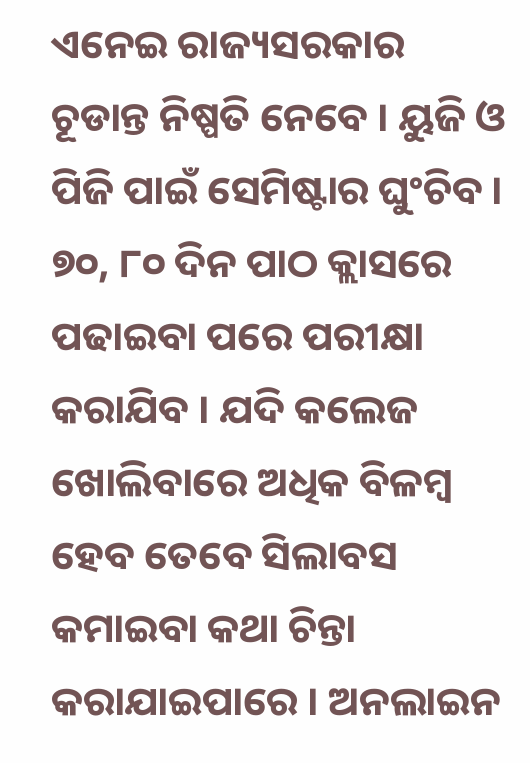ଏନେଇ ରାଜ୍ୟସରକାର ଚୂଡାନ୍ତ ନିଷ୍ପତି ନେବେ । ୟୁଜି ଓ ପିଜି ପାଇଁ ସେମିଷ୍ଟାର ଘୁଂଚିବ । ୭୦, ୮୦ ଦିନ ପାଠ କ୍ଲାସରେ ପଢାଇବା ପରେ ପରୀକ୍ଷା କରାଯିବ । ଯଦି କଲେଜ ଖୋଲିବାରେ ଅଧିକ ବିଳମ୍ବ ହେବ ତେବେ ସିଲାବସ କମାଇବା କଥା ଚିନ୍ତା କରାଯାଇପାରେ । ଅନଲାଇନ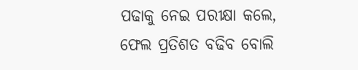ପଢାକୁ ନେଇ ପରୀକ୍ଷା କଲେ, ଫେଲ ପ୍ରତିଶତ ବଢିବ ବୋଲି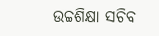ଉଚ୍ଚଶିକ୍ଷା ସଚିବ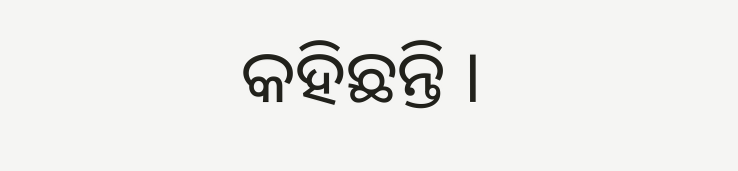କହିଛନ୍ତି ।